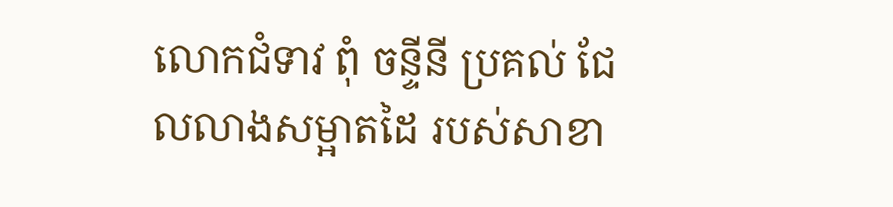លោកជំទាវ ពុំ ចន្ទីនី ប្រគល់ ជែលលាងសម្អាតដៃ របស់សាខា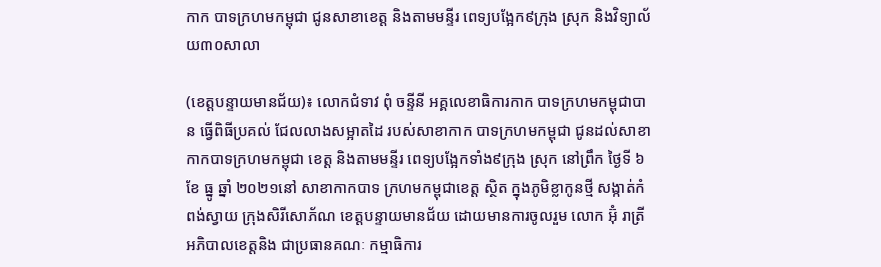កាក បាទក្រហមកម្ពុជា ជូនសាខាខេត្ត និងតាមមន្ទីរ ពេទ្យបង្អែក៩ក្រុង ស្រុក និងវិទ្យាល័យ៣០សាលា

(ខេត្តបន្ទាយមានជ័យ)៖ លោកជំទាវ ពុំ ចន្ទីនី អគ្គលេខាធិការកាក បាទក្រហមកម្ពុជាបាន ធ្វើពិធីប្រគល់ ជែលលាងសម្អាតដៃ របស់សាខាកាក បាទក្រហមកម្ពុជា ជូនដល់សាខា កាកបាទក្រហមកម្ពុជា ខេត្ត និងតាមមន្ទីរ ពេទ្យបង្អែកទាំង៩ក្រុង ស្រុក នៅព្រឹក ថ្ងៃទី ៦ ខែ ធ្នូ ឆ្នាំ ២០២១នៅ សាខាកាកបាទ ក្រហមកម្ពុជាខេត្ត ស្ថិត ក្នុងភូមិខ្លាកូនថ្មី សង្កាត់កំពង់ស្វាយ ក្រុងសិរីសោភ័ណ ខេត្តបន្ទាយមានជ័យ ដោយមានការចូលរួម លោក អ៊ុំ រាត្រី អភិបាលខេត្តនិង ជាប្រធានគណៈ កម្មាធិការ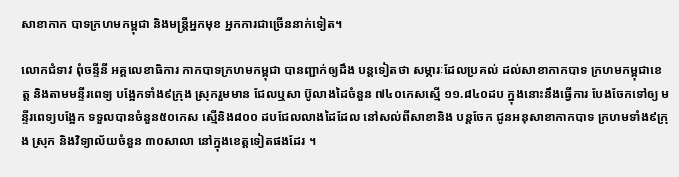សាខាកាក បាទក្រហមកម្ពុជា និងមន្ត្រីអ្នកមុខ អ្នកការជាច្រើននាក់ទៀត។

លោកជំទាវ ពុំចន្ទីនី អគ្គលេខាធិការ កាកបាទក្រហមកម្ពុជា បានញ្ជាក់ឲ្យដឹង បន្តទៀតថា សម្ភារៈដែលប្រគល់ ដល់សាខាកាកបាទ ក្រហមកម្ពុជាខេត្ត និងតាមមន្ទីរពេទ្យ បង្អែកទាំង៩ក្រុង ស្រុករួមមាន ជែលឬសា ប៊ូលាងដៃចំនួន ៧៤០កេសស្មើ ១១.៨៤០ដប ក្នុងនោះនឹងធ្វើការ បែងចែកទៅឲ្យ មន្ទីរពេទ្យបង្អែក ទទួលបានចំនួន៥០កេស ស្មើនិង៨០០ ដបជែលលាងដៃដែល នៅសល់ពីសាខានិង បន្តចែក ជូនអនុសាខាកាកបាទ ក្រហមទាំង៩ក្រុង ស្រុក និងវិទ្យាល័យចំនួន ៣០សាលា នៅក្នុងខេត្តទៀតផងដែរ ។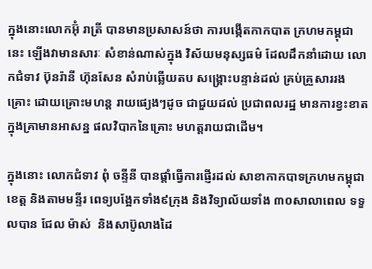ក្នុងនោះលោកអ៊ុំ រាត្រី បានមានប្រសាសន៍ថា ការបង្កើតកាកបាត ក្រហមកម្ពុជានេះ ឡើងវាមានសារៈ សំខាន់ណាស់ក្នុង វិស័យមនុស្សធម៌ ដែលដឹកនាំដោយ លោកជំទាវ ប៊ុនរ៉ានី ហ៊ុនសែន សំរាប់ឆ្លើយតប សង្គ្រោះបន្ទាន់ដល់ គ្រប់គ្រួសាររងគ្រោះ ដោយគ្រោះមហន្ត រាយផ្យេងៗដូច ជាជួយដល់ ប្រជាពលរដ្ឋ មានការខ្វះខាត ក្នុងគ្រាមានអាសន្ន ផលវិបាកនៃគ្រោះ មហត្តរាយជាដើម។

ក្នុងនោះ លោកជំទាវ ពុំ ចន្ទីនី បានផ្តាំធ្វើការផ្ញើរដល់ សាខាកាកបាទក្រហមកម្ពុជាខេត្ត និងតាមមន្ទីរ ពេទ្យបង្អែកទាំង៩ក្រុង និងវិទ្យាល័យទាំង ៣០សាលាពេល ទទួលបាន ជែល ម៉ាស់  និងសាប៊ូលាងដៃ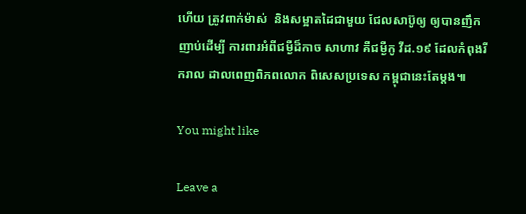ហើយ ត្រូវពាក់ម៉ាស់  និងសម្អាតដៃជាមួយ ជែលសាប៊ូឲ្យ ឲ្យបានញឹកញាប់ដើម្បី ការពារអំពីជម្ងឺដ៏កាច សាហាវ គឺជម្ងឺកូ វីដ.១៩ ដែលកំពុងរីករាល ដាលពេញពិភពលោក ពិសេសប្រទេស កម្ពុជានេះតែម្តង៕

You might like

Leave a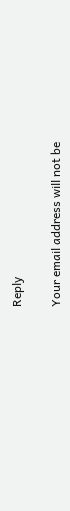Reply

Your email address will not be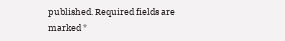published. Required fields are marked *